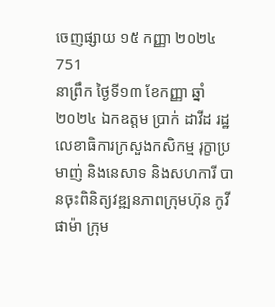ចេញផ្សាយ ១៥ កញ្ញា ២០២៤
751
នាព្រឹក ថ្ងៃទី១៣ ខែកញ្ញា ឆ្នាំ២០២៤ ឯកឧត្តម ប្រាក់ ដាវីដ រដ្ឋលេខាធិការក្រសួងកសិកម្ម រុក្ខាប្រមាញ់ និងនេសាទ និងសហការី បានចុះពិនិត្យវឌ្ឍនភាពក្រុមហ៊ុន កូវីផាម៉ា ក្រុម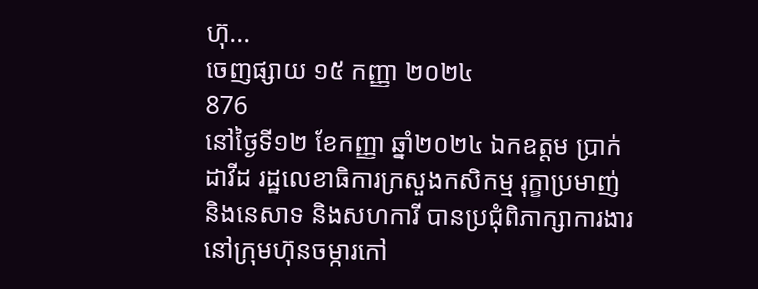ហ៊ុ...
ចេញផ្សាយ ១៥ កញ្ញា ២០២៤
876
នៅថ្ងៃទី១២ ខែកញ្ញា ឆ្នាំ២០២៤ ឯកឧត្តម ប្រាក់ ដាវីដ រដ្ឋលេខាធិការក្រសួងកសិកម្ម រុក្ខាប្រមាញ់ និងនេសាទ និងសហការី បានប្រជុំពិភាក្សាការងារនៅក្រុមហ៊ុនចម្ការកៅ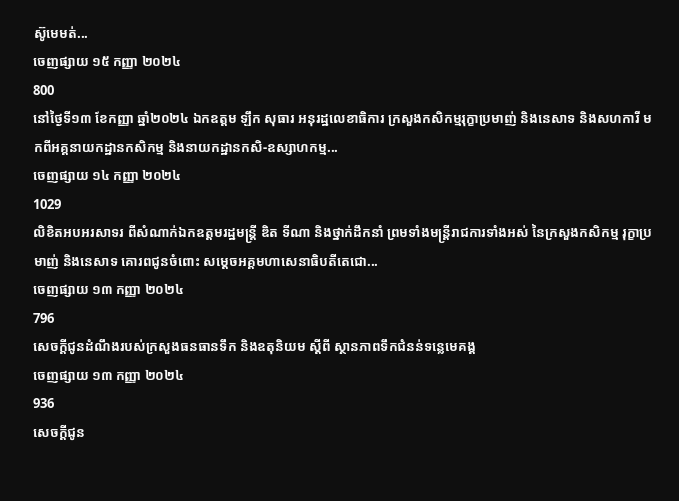ស៊ូមេមត់...
ចេញផ្សាយ ១៥ កញ្ញា ២០២៤
800
នៅថ្ងៃទី១៣ ខែកញ្ញា ឆ្នាំ២០២៤ ឯកឧត្តម ឡឹក សុធារ អនុរដ្ឋលេខាធិការ ក្រសួងកសិកម្មរុក្ខាប្រមាញ់ និងនេសាទ និងសហការី មកពីអគ្គនាយកដ្ឋានកសិកម្ម និងនាយកដ្ឋានកសិ-ឧស្សាហកម្ម...
ចេញផ្សាយ ១៤ កញ្ញា ២០២៤
1029
លិខិតអបអរសាទរ ពីសំណាក់ឯកឧត្តមរដ្ឋមន្ដ្រី ឌិត ទីណា និងថ្នាក់ដឹកនាំ ព្រមទាំងមន្ដ្រីរាជការទាំងអស់ នៃក្រសួងកសិកម្ម រុក្ខាប្រមាញ់ និងនេសាទ គោរពជូនចំពោះ សម្ដេចអគ្គមហាសេនាធិបតីតេជោ...
ចេញផ្សាយ ១៣ កញ្ញា ២០២៤
796
សេចក្តីជូនដំណឹងរបស់ក្រសួងធនធានទឹក និងឧតុនិយម ស្តីពី ស្ថានភាពទឹកជំនន់ទន្លេមេគង្គ
ចេញផ្សាយ ១៣ កញ្ញា ២០២៤
936
សេចក្តីជូន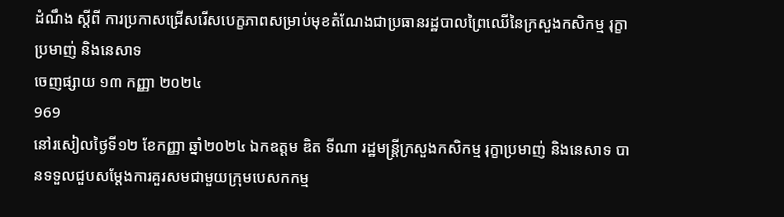ដំណឹង ស្តីពី ការប្រកាសជ្រើសរើសបេក្ខភាពសម្រាប់មុខតំណែងជាប្រធានរដ្ឋបាលព្រៃឈើនៃក្រសួងកសិកម្ម រុក្ខាប្រមាញ់ និងនេសាទ
ចេញផ្សាយ ១៣ កញ្ញា ២០២៤
969
នៅរសៀលថ្ងៃទី១២ ខែកញ្ញា ឆ្នាំ២០២៤ ឯកឧត្តម ឌិត ទីណា រដ្ឋមន្ត្រីក្រសួងកសិកម្ម រុក្ខាប្រមាញ់ និងនេសាទ បានទទួលជួបសម្តែងការគួរសមជាមួយក្រុមបេសកកម្ម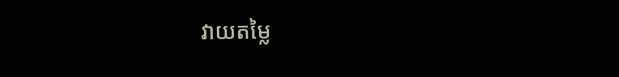វាយតម្លៃ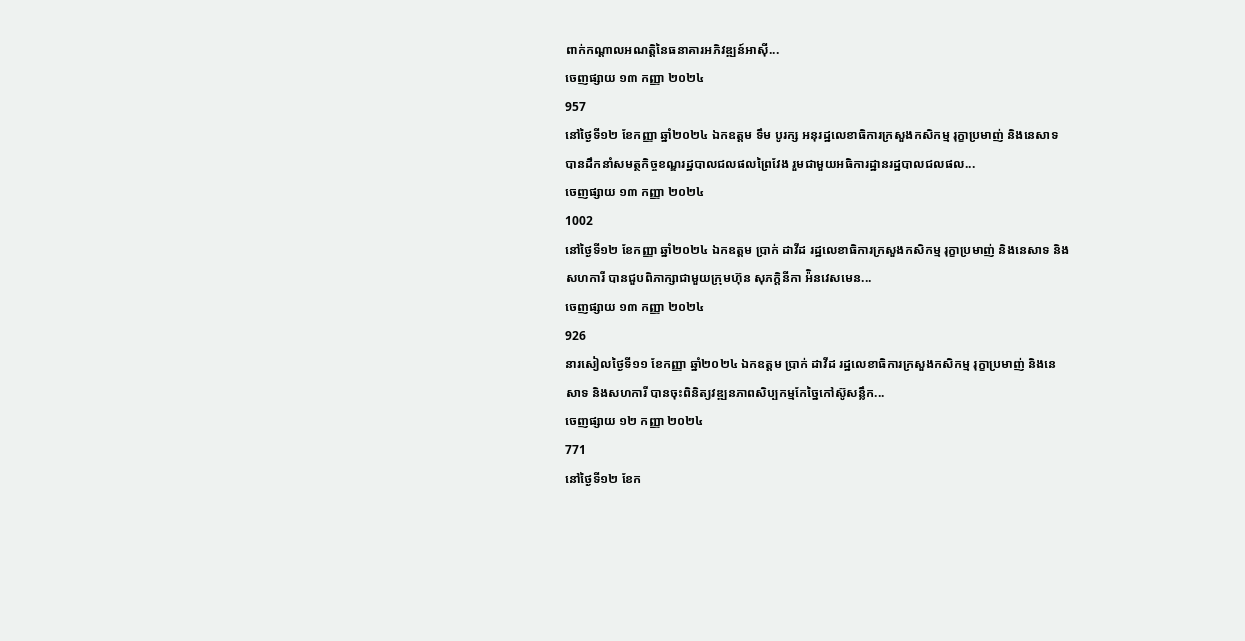ពាក់កណ្តាលអណត្តិនៃធនាគារអភិវឌ្ឍន៍អាស៊ី...
ចេញផ្សាយ ១៣ កញ្ញា ២០២៤
957
នៅថ្ងៃទី១២ ខែកញ្ញា ឆ្នាំ២០២៤ ឯកឧត្ដម ទឹម បូរក្ស អនុរដ្ឋលេខាធិការក្រសួងកសិកម្ម រុក្ខាប្រមាញ់ និងនេសាទ បានដឹកនាំសមត្ថកិច្ចខណ្ឌរដ្ឋបាលជលផលព្រៃវែង រួមជាមួយអធិការដ្ឋានរដ្ឋបាលជលផល...
ចេញផ្សាយ ១៣ កញ្ញា ២០២៤
1002
នៅថ្ងៃទី១២ ខែកញ្ញា ឆ្នាំ២០២៤ ឯកឧត្តម ប្រាក់ ដាវីដ រដ្ឋលេខាធិការក្រសួងកសិកម្ម រុក្ខាប្រមាញ់ និងនេសាទ និងសហការី បានជួបពិភាក្សាជាមួយក្រុមហ៊ុន សុភក្តិនីកា អ៉ិនវេសមេន...
ចេញផ្សាយ ១៣ កញ្ញា ២០២៤
926
នារសៀលថ្ងៃទី១១ ខែកញ្ញា ឆ្នាំ២០២៤ ឯកឧត្តម ប្រាក់ ដាវីដ រដ្ឋលេខាធិការក្រសួងកសិកម្ម រុក្ខាប្រមាញ់ និងនេសាទ និងសហការី បានចុះពិនិត្យវឌ្ឍនភាពសិប្បកម្មកែច្នៃកៅស៊ូសន្លឹក...
ចេញផ្សាយ ១២ កញ្ញា ២០២៤
771
នៅថ្ងៃទី១២ ខែក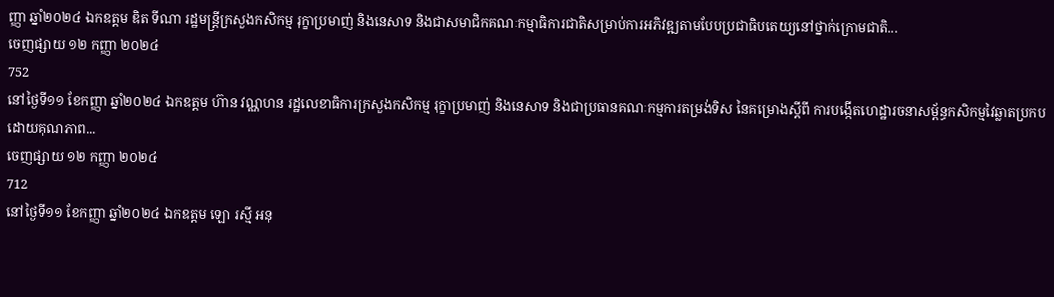ញ្ញា ឆ្នាំ២០២៤ ឯកឧត្តម ឌិត ទីណា រដ្ឋមន្ត្រីក្រសួងកសិកម្ម រុក្ខាប្រមាញ់ និងនេសាទ និងជាសមាជិកគណៈកម្មាធិការជាតិសម្រាប់ការអភិវឌ្ឍតាមបែបប្រជាធិបតេយ្យនៅថ្នាក់ក្រោមជាតិ...
ចេញផ្សាយ ១២ កញ្ញា ២០២៤
752
នៅថ្ងៃទី១១ ខែកញ្ញា ឆ្នាំ២០២៤ ឯកឧត្ដម ហ៊ាន វណ្ណហន រដ្ឋលេខាធិការក្រសួងកសិកម្ម រុក្ខាប្រមាញ់ និងនេសាទ និងជាប្រធានគណៈកម្មការតម្រង់ទិស នៃគម្រោងស្តីពី ការបង្កើតហេដ្ឋារចនាសម្ព័ន្ធកសិកម្មវៃឆ្លាតប្រកបដោយគុណភាព...
ចេញផ្សាយ ១២ កញ្ញា ២០២៤
712
នៅថ្ងៃទី១១ ខែកញ្ញា ឆ្នាំ២០២៤ ឯកឧត្តម ឡោ រស្មី អនុ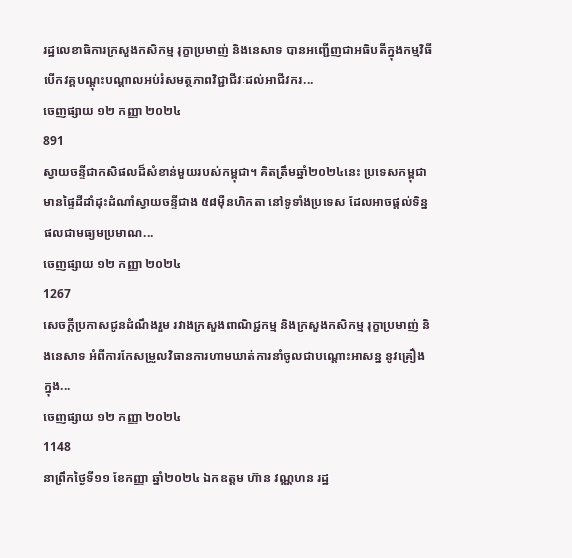រដ្ឋលេខាធិការក្រសួងកសិកម្ម រុក្ខាប្រមាញ់ និងនេសាទ បានអញ្ជើញជាអធិបតីក្នុងកម្មវិធីបើកវគ្គបណ្តុះបណ្តាលអប់រំសមត្ថភាពវិជ្ជាជីវៈដល់អាជីវករ...
ចេញផ្សាយ ១២ កញ្ញា ២០២៤
891
ស្វាយចន្ទីជាកសិផលដ៏សំខាន់មួយរបស់កម្ពុជា។ គិតត្រឹមឆ្នាំ២០២៤នេះ ប្រទេសកម្ពុជាមានផ្ទៃដីដាំដុះដំណាំស្វាយចន្ទីជាង ៥៨ម៉ឺនហិកតា នៅទូទាំងប្រទេស ដែលអាចផ្ដល់ទិន្នផលជាមធ្យមប្រមាណ...
ចេញផ្សាយ ១២ កញ្ញា ២០២៤
1267
សេចក្តីប្រកាសជូនដំណឹងរួម រវាងក្រសួងពាណិជ្ជកម្ម និងក្រសួងកសិកម្ម រុក្ខាប្រមាញ់ និងនេសាទ អំពីការកែសម្រួលវិធានការហាមឃាត់ការនាំចូលជាបណ្តោះអាសន្ន នូវគ្រឿងក្នុង...
ចេញផ្សាយ ១២ កញ្ញា ២០២៤
1148
នាព្រឹកថ្ងៃទី១១ ខែកញ្ញា ឆ្នាំ២០២៤ ឯកឧត្ដម ហ៊ាន វណ្ណហន រដ្ឋ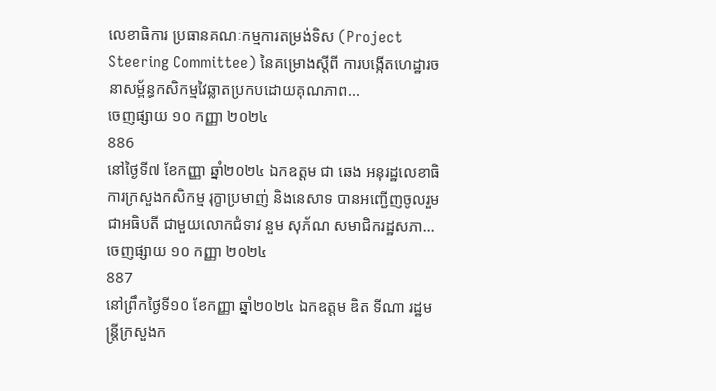លេខាធិការ ប្រធានគណៈកម្មការតម្រង់ទិស (Project Steering Committee) នៃគម្រោងស្តីពី ការបង្កើតហេដ្ឋារចនាសម្ព័ន្ធកសិកម្មវៃឆ្លាតប្រកបដោយគុណភាព...
ចេញផ្សាយ ១០ កញ្ញា ២០២៤
886
នៅថ្ងៃទី៧ ខែកញ្ញា ឆ្នាំ២០២៤ ឯកឧត្តម ជា ឆេង អនុរដ្ឋលេខាធិការក្រសួងកសិកម្ម រុក្ខាប្រមាញ់ និងនេសាទ បានអញ្ជើញចូលរួមជាអធិបតី ជាមួយលោកជំទាវ នួម សុភ័ណ សមាជិករដ្ឋសភា...
ចេញផ្សាយ ១០ កញ្ញា ២០២៤
887
នៅព្រឹកថ្ងៃទី១០ ខែកញ្ញា ឆ្នាំ២០២៤ ឯកឧត្តម ឌិត ទីណា រដ្ឋមន្ត្រីក្រសួងក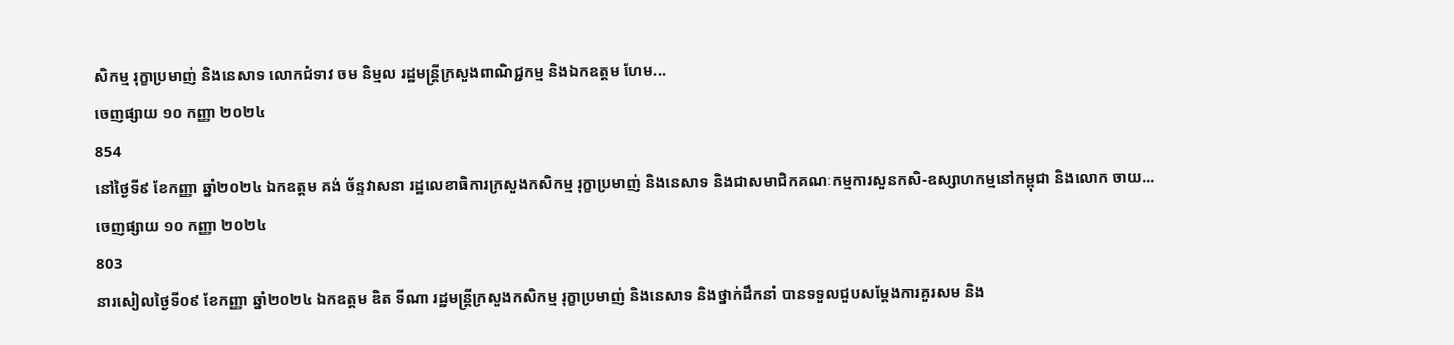សិកម្ម រុក្ខាប្រមាញ់ និងនេសាទ លោកជំទាវ ចម និម្មល រដ្ឋមន្ត្រីក្រសួងពាណិជ្ជកម្ម និងឯកឧត្តម ហែម...
ចេញផ្សាយ ១០ កញ្ញា ២០២៤
854
នៅថ្ងៃទី៩ ខែកញ្ញា ឆ្នាំ២០២៤ ឯកឧត្តម គង់ ច័ន្ទវាសនា រដ្ឋលេខាធិការក្រសួងកសិកម្ម រុក្ខាប្រមាញ់ និងនេសាទ និងជាសមាជិកគណៈកម្មការសួនកសិ-ឧស្សាហកម្មនៅកម្ពុជា និងលោក ចាយ...
ចេញផ្សាយ ១០ កញ្ញា ២០២៤
803
នារសៀលថ្ងៃទី០៩ ខែកញ្ញា ឆ្នាំ២០២៤ ឯកឧត្តម ឌិត ទីណា រដ្ឋមន្ត្រីក្រសួងកសិកម្ម រុក្ខាប្រមាញ់ និងនេសាទ និងថ្នាក់ដឹកនាំ បានទទួលជួបសម្តែងការគួរសម និង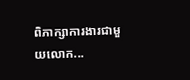ពិភាក្សាការងារជាមួយលោក...